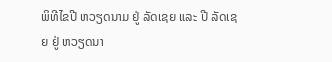ພິທີໄຂປີ ຫວຽດນາມ ຢູ່ ລັດເຊຍ ແລະ ປີ ລັດເຊຍ ຢູ່ ຫວຽດນາ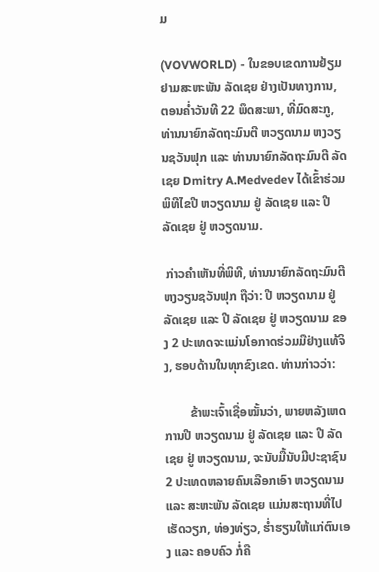ມ

(VOVWORLD) - ໃນຂອບເຂດການຢ້ຽມຢາມສະຫະພັນ ລັດເຊຍ ຢ່າງເປັນທາງການ, ຕອນຄ່ຳວັນທີ 22 ພຶດສະພາ, ທີ່ມົດສະກູ, ທ່ານນາຍົກລັດຖະມົນຕີ ຫວຽດນາມ ຫງວຽນຊວັນຟຸກ ແລະ ທ່ານນາຍົກລັດຖະມົນຕີ ລັດເຊຍ Dmitry A.Medvedev ໄດ້ເຂົ້າຮ່ວມພິທີໄຂປີ ຫວຽດນາມ ຢູ່ ລັດເຊຍ ແລະ ປີ ລັດເຊຍ ຢູ່ ຫວຽດນາມ.

 ກ່າວຄຳເຫັນທີ່ພິທີ, ທ່ານນາຍົກລັດຖະມົນຕີ ຫງວຽນຊວັນຟຸກ ຖືວ່າ: ປີ ຫວຽດນາມ ຢູ່ ລັດເຊຍ ແລະ ປີ ລັດເຊຍ ຢູ່ ຫວຽດນາມ ຂອງ 2 ປະເທດຈະແມ່ນໂອກາດຮ່ວມມືຢ່າງແທ້ຈິງ, ຮອບດ້ານໃນທຸກຂົງເຂດ. ທ່ານກ່າວວ່າ:

        ຂ້າພະເຈົ້າເຊື່ອໝັ້ນວ່າ, ພາຍຫລັງເຫດການປີ ຫວຽດນາມ ຢູ່ ລັດເຊຍ ແລະ ປີ ລັດເຊຍ ຢູ່ ຫວຽດນາມ, ຈະນັບມື້ນັບມີປະຊາຊົນ 2 ປະເທດຫລາຍຄົນເລືອກເອົາ ຫວຽດນາມ ແລະ ສະຫະພັນ ລັດເຊຍ ແມ່ນສະຖານທີ່ໄປເຮັດວຽກ, ທ່ອງທ່ຽວ, ຮ່ຳຮຽນໃຫ້ແກ່ຕົນເອງ ແລະ ຄອບຄົວ ກໍ່ຄື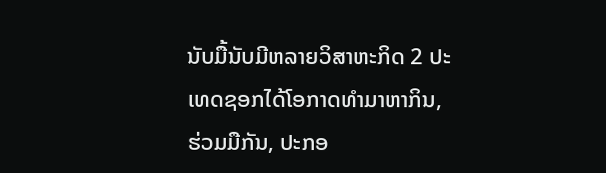ນັບມື້ນັບມີຫລາຍວິສາຫະກິດ 2 ປະເທດຊອກໄດ້ໂອກາດທຳມາຫາກິນ, ຮ່ວມມືກັນ, ປະກອ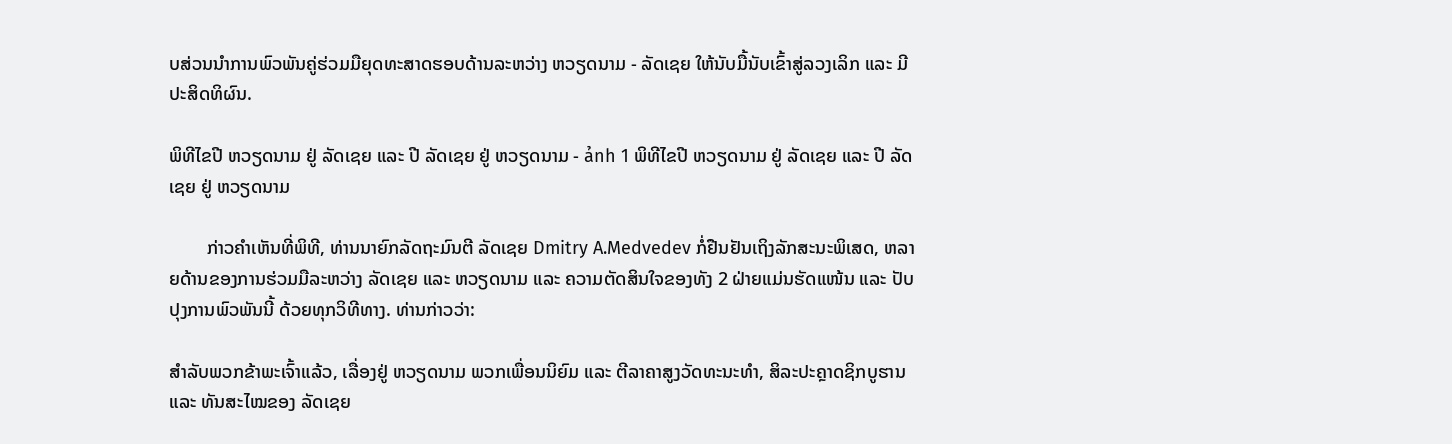ບສ່ວນນຳການພົວພັນຄູ່ຮ່ວມມືຍຸດທະສາດຮອບດ້ານລະຫວ່າງ ຫວຽດນາມ - ລັດເຊຍ ໃຫ້ນັບມື້ນັບເຂົ້າສູ່ລວງເລິກ ແລະ ມີປະສິດທິຜົນ.

ພິທີໄຂປີ ຫວຽດນາມ ຢູ່ ລັດເຊຍ ແລະ ປີ ລັດເຊຍ ຢູ່ ຫວຽດນາມ - ảnh 1 ພິທີໄຂປີ ຫວຽດນາມ ຢູ່ ລັດເຊຍ ແລະ ປີ ລັດເຊຍ ຢູ່ ຫວຽດນາມ

        ກ່າວຄຳເຫັນທີ່ພິທີ, ທ່ານນາຍົກລັດຖະມົນຕີ ລັດເຊຍ Dmitry A.Medvedev ກໍ່ຢືນຢັນເຖິງລັກສະນະພິເສດ, ຫລາຍດ້ານຂອງການຮ່ວມມືລະຫວ່າງ ລັດເຊຍ ແລະ ຫວຽດນາມ ແລະ ຄວາມຕັດສິນໃຈຂອງທັງ 2 ຝ່າຍແມ່ນຮັດແໜ້ນ ແລະ ປັບປຸງການພົວພັນນີ້ ດ້ວຍທຸກວິທີທາງ. ທ່ານກ່າວວ່າ:

ສຳລັບພວກຂ້າພະເຈົ້າແລ້ວ, ເລື່ອງຢູ່ ຫວຽດນາມ ພວກເພື່ອນນິຍົມ ແລະ ຕີລາຄາສູງວັດທະນະທຳ, ສິລະປະຄຼາດຊິກບູຮານ ແລະ ທັນສະໄໝຂອງ ລັດເຊຍ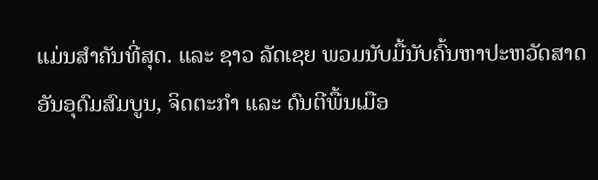ແມ່ນສຳຄັນທີ່ສຸດ. ແລະ ຊາວ ລັດເຊຍ ພວມນັບມື້ນັບຄົ້ນຫາປະຫວັດສາດອັນອຸດົມສົມບູນ, ຈິດຕະກຳ ແລະ ດົນຕີພື້ນເມືອ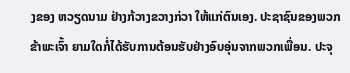ງຂອງ ຫວຽດນາມ ຢ່າງກ້ວາງຂວາງກ່ວາ ໃຫ້ແກ່ຕົນເອງ. ປະຊາຊົນຂອງພວກຂ້າພະເຈົ້າ ຍາມໃດກໍ່ໄດ້ຮັບການຕ້ອນຮັບຢ່າງອົບອຸ່ນຈາກພວກເພື່ອນ. ປະຈຸ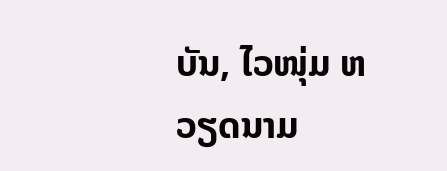ບັນ, ໄວໜຸ່ມ ຫວຽດນາມ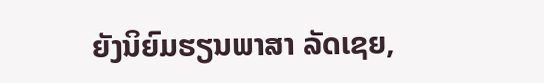ຍັງນິຍົມຮຽນພາສາ ລັດເຊຍ,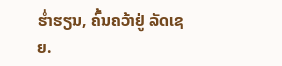ຮ່ຳຮຽນ, ຄົ້ນຄວ້າຢູ່ ລັດເຊຍ.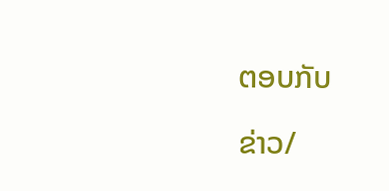ຕອບກັບ

ຂ່າວ/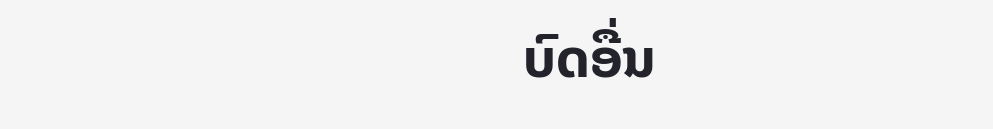ບົດອື່ນ